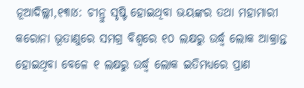ନୂଆଦିଲ୍ଲୀ,୧୩ା୪: ଚୀନ୍ରୁ ସୃଷ୍ଟି ହୋଇଥିବା ଭୟଙ୍କର ତଥା ମହାମାରୀ କରୋନା ଭୂତାଣୁରେ ସମଗ୍ର ବିଶ୍ୱରେ ୧୦ ଲକ୍ଷରୁ ଉର୍ଦ୍ଧ୍ୱ ଲୋକ ଆକ୍ରାନ୍ତ ହୋଇଥିବା ବେଳେ ୧ ଲକ୍ଷରୁ ଉର୍ଦ୍ଧ୍ୱ ଲୋକ ଇତିମଧ୍ୟରେ ପ୍ରାଣ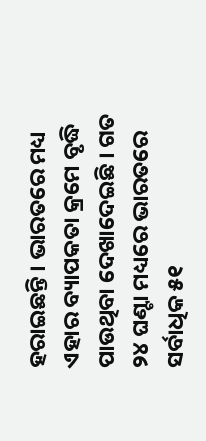ହରାଇଛନ୍ତି । ଭାରତରେ ମଧ୍ୟ ଏହାର ବ୍ୟାପକତା କ୍ରମେ ବୃଦ୍ଧି ପାଉଥିବା ଦେଖାଦେଇଛି । ଗତ ୨୪ ଘଣ୍ଟା ମଧ୍ୟରେ ଭାରତରେ ସର୍ବାଧିକ ୫୧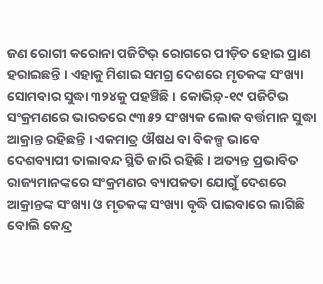ଜଣ ରୋଗୀ କରୋନା ପଜିଟିଭ୍ ରୋଗରେ ପୀଡ଼ିତ ହୋଇ ପ୍ରାଣ ହରାଇଛନ୍ତି । ଏହାକୁ ମିଶାଇ ସମଗ୍ର ଦେଶରେ ମୃତକଙ୍କ ସଂଖ୍ୟା ସୋମବାର ସୁଦ୍ଧା ୩୨୪କୁ ପହଞ୍ଚିଛି । କୋଭିଡ଼୍-୧୯ ପଜିଟିଭ ସଂକ୍ରମଣରେ ଭାରତରେ ୯୩୫୨ ସଂଖ୍ୟକ ଲୋକ ବର୍ତ୍ତମାନ ସୁଦ୍ଧା ଆକ୍ରାନ୍ତ ରହିଛନ୍ତି । ଏକମାତ୍ର ଔଷଧ ବା ବିକଳ୍ପ ଭାବେ ଦେଶବ୍ୟାପୀ ତାଲାବନ୍ଦ ସ୍ଥିତି ଜାରି ରହିଛି । ଅତ୍ୟନ୍ତ ପ୍ରଭାବିତ ରାଜ୍ୟମାନଙ୍କରେ ସଂକ୍ରମଣର ବ୍ୟାପକତା ଯୋଗୁଁ ଦେଶରେ ଆକ୍ରାନ୍ତଙ୍କ ସଂଖ୍ୟା ଓ ମୃତକଙ୍କ ସଂଖ୍ୟା ବୃଦ୍ଧି ପାଇବାରେ ଲାଗିଛି ବୋଲି କେନ୍ଦ୍ର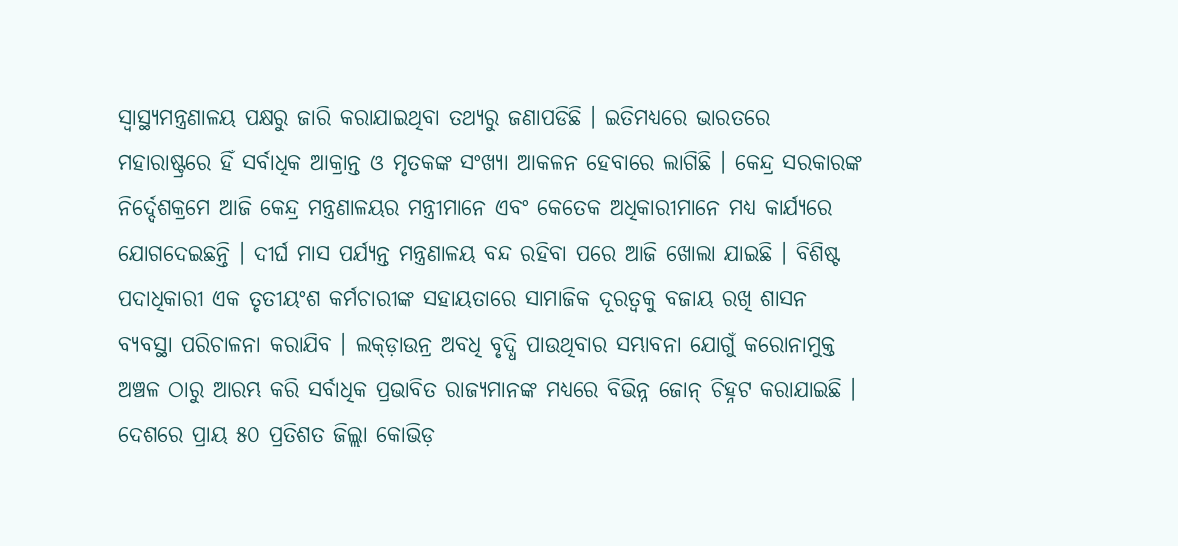ସ୍ୱାସ୍ଥ୍ୟମନ୍ତ୍ରଣାଳୟ ପକ୍ଷରୁ ଜାରି କରାଯାଇଥିବା ତଥ୍ୟରୁ ଜଣାପଡିଛି । ଇତିମଧ୍ୟରେ ଭାରତରେ ମହାରାଷ୍ଟ୍ରରେ ହିଁ ସର୍ବାଧିକ ଆକ୍ରାନ୍ତ ଓ ମୃତକଙ୍କ ସଂଖ୍ୟା ଆକଳନ ହେବାରେ ଲାଗିଛି । କେନ୍ଦ୍ର ସରକାରଙ୍କ ନିର୍ଦ୍ଦେଶକ୍ରମେ ଆଜି କେନ୍ଦ୍ର ମନ୍ତ୍ରଣାଳୟର ମନ୍ତ୍ରୀମାନେ ଏବଂ କେତେକ ଅଧିକାରୀମାନେ ମଧ୍ୟ କାର୍ଯ୍ୟରେ ଯୋଗଦେଇଛନ୍ତି । ଦୀର୍ଘ ମାସ ପର୍ଯ୍ୟନ୍ତ ମନ୍ତ୍ରଣାଳୟ ବନ୍ଦ ରହିବା ପରେ ଆଜି ଖୋଲା ଯାଇଛି । ବିଶିଷ୍ଟ ପଦାଧିକାରୀ ଏକ ତୃତୀୟଂଶ କର୍ମଚାରୀଙ୍କ ସହାୟତାରେ ସାମାଜିକ ଦୂରତ୍ୱକୁ ବଜାୟ ରଖି ଶାସନ ବ୍ୟବସ୍ଥା ପରିଚାଳନା କରାଯିବ । ଲକ୍ଡ଼ାଉନ୍ର ଅବଧି ବୃଦ୍ଧି ପାଉଥିବାର ସମ୍ଭାବନା ଯୋଗୁଁ କରୋନାମୁକ୍ତ ଅଞ୍ଚଳ ଠାରୁ ଆରମ୍ଭ କରି ସର୍ବାଧିକ ପ୍ରଭାବିତ ରାଜ୍ୟମାନଙ୍କ ମଧ୍ୟରେ ବିଭିନ୍ନ ଜୋନ୍ ଚିହ୍ନଟ କରାଯାଇଛି । ଦେଶରେ ପ୍ରାୟ ୫୦ ପ୍ରତିଶତ ଜିଲ୍ଲା କୋଭିଡ଼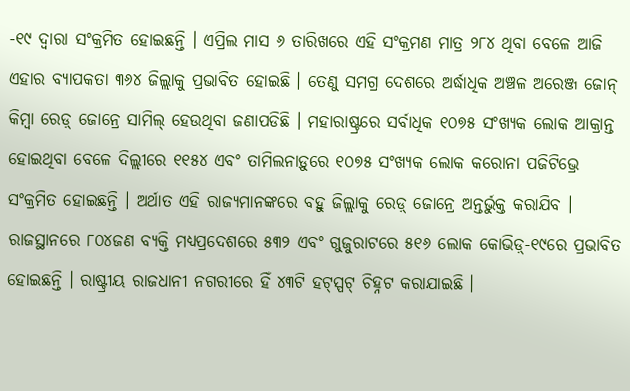-୧୯ ଦ୍ୱାରା ସଂକ୍ରମିତ ହୋଇଛନ୍ତି । ଏପ୍ରିଲ ମାସ ୬ ତାରିଖରେ ଏହି ସଂକ୍ରମଣ ମାତ୍ର ୨୮୪ ଥିବା ବେଳେ ଆଜି ଏହାର ବ୍ୟାପକତା ୩୬୪ ଜିଲ୍ଲାକୁ ପ୍ରଭାବିତ ହୋଇଛି । ତେଣୁ ସମଗ୍ର ଦେଶରେ ଅର୍ଦ୍ଧାଧିକ ଅଞ୍ଚଳ ଅରେଞ୍ଜ ଜୋନ୍ କିମ୍ବା ରେଡ଼୍ ଜୋନ୍ରେ ସାମିଲ୍ ହେଉଥିବା ଜଣାପଡିଛି । ମହାରାଷ୍ଟ୍ରରେ ସର୍ବାଧିକ ୧୦୭୫ ସଂଖ୍ୟକ ଲୋକ ଆକ୍ରାନ୍ତ ହୋଇଥିବା ବେଳେ ଦିଲ୍ଲୀରେ ୧୧୫୪ ଏବଂ ତାମିଲନାଡ଼ୁରେ ୧୦୭୫ ସଂଖ୍ୟକ ଲୋକ କରୋନା ପଜିଟିଭ୍ରେ ସଂକ୍ରମିତ ହୋଇଛନ୍ତି । ଅର୍ଥାତ ଏହି ରାଜ୍ୟମାନଙ୍କରେ ବହୁ ଜିଲ୍ଲାକୁ ରେଡ଼୍ ଜୋନ୍ରେ ଅନ୍ତର୍ଭୁକ୍ତ କରାଯିବ । ରାଜସ୍ଥାନରେ ୮୦୪ଜଣ ବ୍ୟକ୍ତି ମଧ୍ୟପ୍ରଦେଶରେ ୫୩୨ ଏବଂ ଗୁଜୁରାଟରେ ୫୧୬ ଲୋକ କୋଭିଡ଼୍-୧୯ରେ ପ୍ରଭାବିତ ହୋଇଛନ୍ତି । ରାଷ୍ଟ୍ରୀୟ ରାଜଧାନୀ ନଗରୀରେ ହିଁ ୪୩ଟି ହଟ୍ସ୍ପଟ୍ ଚିହ୍ନଟ କରାଯାଇଛି ।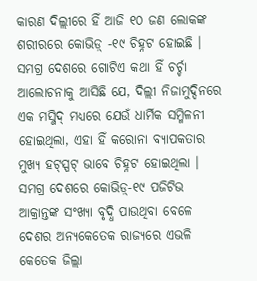କାରଣ ଦିଲ୍ଲୀରେ ହିଁ ଆଜି ୧୦ ଜଣ ଲୋକଙ୍କ ଶରୀରରେ କୋଭିଡ଼୍ -୧୯ ଚିହ୍ନଟ ହୋଇଛି । ସମଗ୍ର ଦେଶରେ ଗୋଟିଏ କଥା ହିଁ ଚର୍ଚ୍ଚା ଆଲୋଚନାକୁ ଆସିଛି ଯେ, ଦିଲ୍ଲୀ ନିଜାମୁଦ୍ଦିନରେ ଏକ ମସ୍ଜିଦ୍ ମଧ୍ୟରେ ଯେଉଁ ଧାର୍ମିକ ସମ୍ମିଳନୀ ହୋଇଥିଲା, ଏହା ହିଁ କରୋନା ବ୍ୟାପକତାର ମୁଖ୍ୟ ହଟ୍ସ୍ପଟ୍ ଭାବେ ଚିହ୍ନଟ ହୋଇଥିଲା ।
ସମଗ୍ର ଦେଶରେ କୋଭିଡ଼୍-୧୯ ପଜିଟିଭ ଆକ୍ରାନ୍ତଙ୍କ ସଂଖ୍ୟା ବୃଦ୍ଧି ପାଉଥିବା ବେଳେ ଦେଶର ଅନ୍ୟକେତେକ ରାଜ୍ୟରେ ଏଭଳି କେତେକ ଜିଲ୍ଲା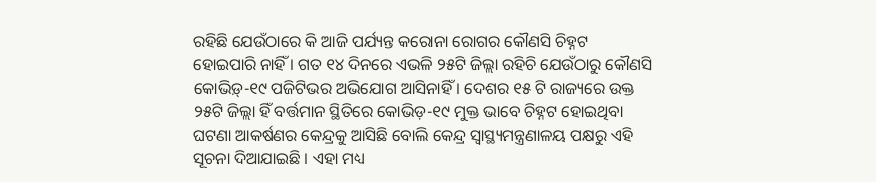ରହିଛି ଯେଉଁଠାରେ କି ଆଜି ପର୍ଯ୍ୟନ୍ତ କରୋନା ରୋଗର କୌଣସି ଚିହ୍ନଟ ହୋଇପାରି ନାହିଁ । ଗତ ୧୪ ଦିନରେ ଏଭଳି ୨୫ଟି ଜିଲ୍ଲା ରହିଚି ଯେଉଁଠାରୁ କୌଣସି
କୋଭିଡ଼୍-୧୯ ପଜିଟିଭର ଅଭିଯୋଗ ଆସିନାହିଁ । ଦେଶର ୧୫ ଟି ରାଜ୍ୟରେ ଉକ୍ତ ୨୫ଟି ଜିଲ୍ଲା ହିଁ ବର୍ତ୍ତମାନ ସ୍ଥିତିରେ କୋଭିଡ଼-୧୯ ମୁକ୍ତ ଭାବେ ଚିହ୍ନଟ ହୋଇଥିବା ଘଟଣା ଆକର୍ଷଣର କେନ୍ଦ୍ରକୁ ଆସିଛି ବୋଲି କେନ୍ଦ୍ର ସ୍ୱାସ୍ଥ୍ୟମନ୍ତ୍ରଣାଳୟ ପକ୍ଷରୁ ଏହି ସୂଚନା ଦିଆଯାଇଛି । ଏହା ମଧ୍ୟ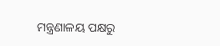ମନ୍ତ୍ରଣାଳୟ ପକ୍ଷରୁ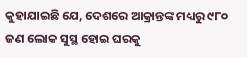କୁହାଯାଇଛି ଯେ, ଦେଶରେ ଆକ୍ରାନ୍ତଙ୍କ ମଧ୍ୟରୁ ୯୮୦ ଜଣ ଲୋକ ସୁସ୍ଥ ହୋଇ ଘରକୁ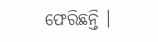ଫେରିଛନ୍ତି ।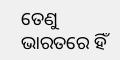ତେଣୁ ଭାରତରେ ହିଁ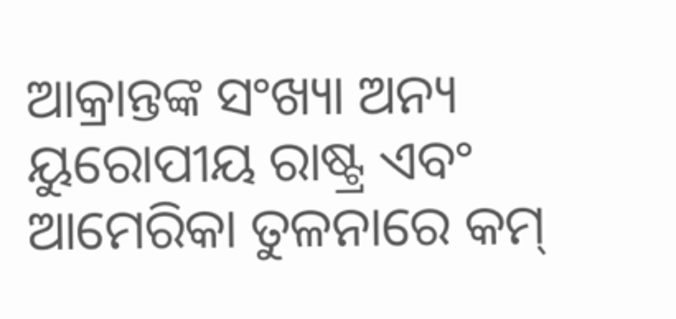ଆକ୍ରାନ୍ତଙ୍କ ସଂଖ୍ୟା ଅନ୍ୟ ୟୁରୋପୀୟ ରାଷ୍ଟ୍ର ଏବଂ ଆମେରିକା ତୁଳନାରେ କମ୍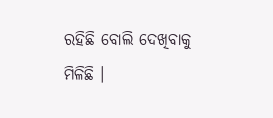ରହିଛି ବୋଲି ଦେଖିବାକୁ ମିଳିଛି ।